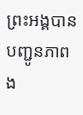ព្រះអង្គបានបញ្ជូនភាពង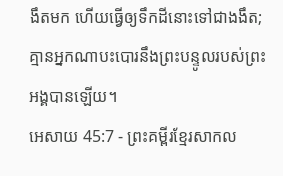ងឹតមក ហើយធ្វើឲ្យទឹកដីនោះទៅជាងងឹត; គ្មានអ្នកណាបះបោរនឹងព្រះបន្ទូលរបស់ព្រះអង្គបានឡើយ។
អេសាយ 45:7 - ព្រះគម្ពីរខ្មែរសាកល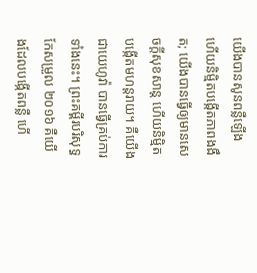យើងបានសូនពន្លឺឡើង ហើយនិម្មិតបង្កើតភាពងងឹត; យើងបានធ្វើឲ្យមានសេចក្ដីសុខសាន្ត ហើយនិម្មិតបង្កើតមហន្តរាយ។ គឺយើងជាយេហូវ៉ា បានធ្វើគ្រប់ការទាំងនេះ។ ព្រះគម្ពីរបរិសុទ្ធកែសម្រួល ២០១៦ គឺយើងដែលបង្កើតពន្លឺ ហើ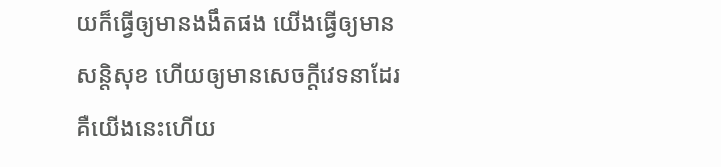យក៏ធ្វើឲ្យមានងងឹតផង យើងធ្វើឲ្យមានសន្តិសុខ ហើយឲ្យមានសេចក្ដីវេទនាដែរ គឺយើងនេះហើយ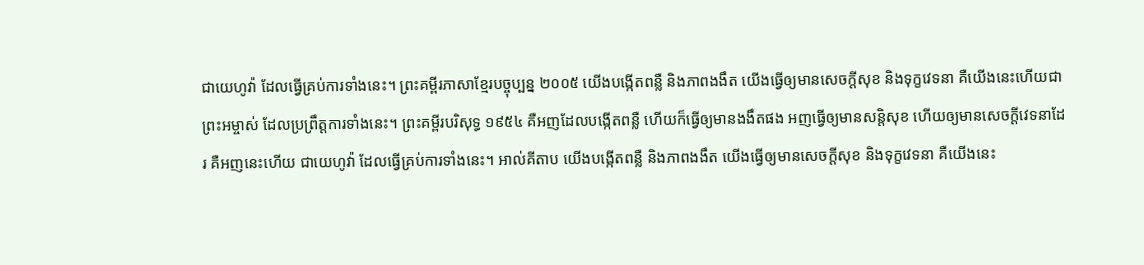ជាយេហូវ៉ា ដែលធ្វើគ្រប់ការទាំងនេះ។ ព្រះគម្ពីរភាសាខ្មែរបច្ចុប្បន្ន ២០០៥ យើងបង្កើតពន្លឺ និងភាពងងឹត យើងធ្វើឲ្យមានសេចក្ដីសុខ និងទុក្ខវេទនា គឺយើងនេះហើយជាព្រះអម្ចាស់ ដែលប្រព្រឹត្តការទាំងនេះ។ ព្រះគម្ពីរបរិសុទ្ធ ១៩៥៤ គឺអញដែលបង្កើតពន្លឺ ហើយក៏ធ្វើឲ្យមានងងឹតផង អញធ្វើឲ្យមានសន្តិសុខ ហើយឲ្យមានសេចក្ដីវេទនាដែរ គឺអញនេះហើយ ជាយេហូវ៉ា ដែលធ្វើគ្រប់ការទាំងនេះ។ អាល់គីតាប យើងបង្កើតពន្លឺ និងភាពងងឹត យើងធ្វើឲ្យមានសេចក្ដីសុខ និងទុក្ខវេទនា គឺយើងនេះ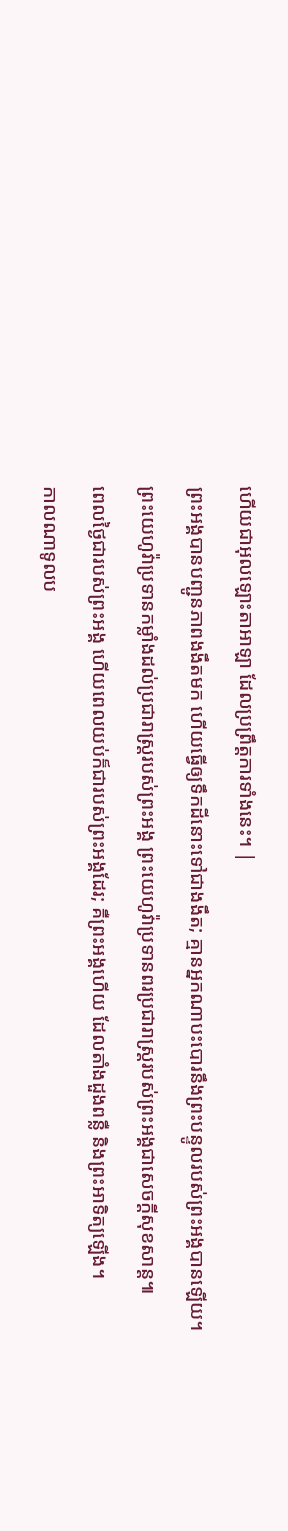ហើយជាអុលឡោះតាអាឡា ដែលប្រព្រឹត្តការទាំងនេះ។ |
ព្រះអង្គបានបញ្ជូនភាពងងឹតមក ហើយធ្វើឲ្យទឹកដីនោះទៅជាងងឹត; គ្មានអ្នកណាបះបោរនឹងព្រះបន្ទូលរបស់ព្រះអង្គបានឡើយ។
ព្រះយេហូវ៉ាប្រទានកម្លាំងដល់ប្រជារាស្ត្ររបស់ព្រះអង្គ ព្រះយេហូវ៉ាប្រទានពរប្រជារាស្ត្ររបស់ព្រះអង្គជាសេចក្ដីសុខសាន្ត៕
ពេលថ្ងៃជារបស់ព្រះអង្គ ហើយពេលយប់ក៏ជារបស់ព្រះអង្គដែរ; គឺព្រះអង្គហើយ ដែលតាំងដួងពន្លឺ និងព្រះអាទិត្យឡើង។
កាលណាទូលប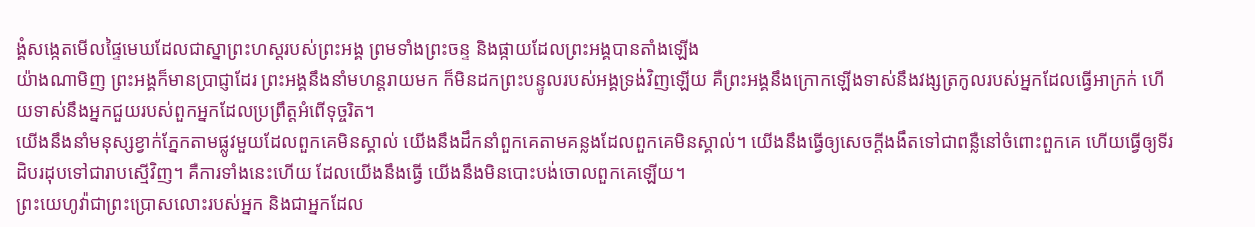ង្គំសង្កេតមើលផ្ទៃមេឃដែលជាស្នាព្រះហស្តរបស់ព្រះអង្គ ព្រមទាំងព្រះចន្ទ និងផ្កាយដែលព្រះអង្គបានតាំងឡើង
យ៉ាងណាមិញ ព្រះអង្គក៏មានប្រាជ្ញាដែរ ព្រះអង្គនឹងនាំមហន្តរាយមក ក៏មិនដកព្រះបន្ទូលរបស់អង្គទ្រង់វិញឡើយ គឺព្រះអង្គនឹងក្រោកឡើងទាស់នឹងវង្សត្រកូលរបស់អ្នកដែលធ្វើអាក្រក់ ហើយទាស់នឹងអ្នកជួយរបស់ពួកអ្នកដែលប្រព្រឹត្តអំពើទុច្ចរិត។
យើងនឹងនាំមនុស្សខ្វាក់ភ្នែកតាមផ្លូវមួយដែលពួកគេមិនស្គាល់ យើងនឹងដឹកនាំពួកគេតាមគន្លងដែលពួកគេមិនស្គាល់។ យើងនឹងធ្វើឲ្យសេចក្ដីងងឹតទៅជាពន្លឺនៅចំពោះពួកគេ ហើយធ្វើឲ្យទីរដិបរដុបទៅជារាបស្មើវិញ។ គឺការទាំងនេះហើយ ដែលយើងនឹងធ្វើ យើងនឹងមិនបោះបង់ចោលពួកគេឡើយ។
ព្រះយេហូវ៉ាជាព្រះប្រោសលោះរបស់អ្នក និងជាអ្នកដែល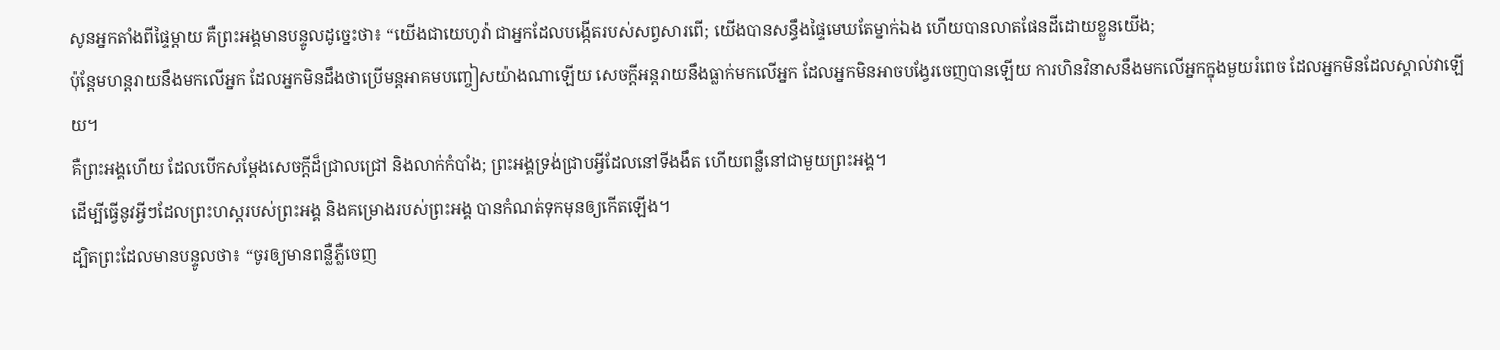សូនអ្នកតាំងពីផ្ទៃម្ដាយ គឺព្រះអង្គមានបន្ទូលដូច្នេះថា៖ “យើងជាយេហូវ៉ា ជាអ្នកដែលបង្កើតរបស់សព្វសារពើ; យើងបានសន្ធឹងផ្ទៃមេឃតែម្នាក់ឯង ហើយបានលាតផែនដីដោយខ្លួនយើង;
ប៉ុន្តែមហន្តរាយនឹងមកលើអ្នក ដែលអ្នកមិនដឹងថាប្រើមន្តអាគមបញ្ចៀសយ៉ាងណាឡើយ សេចក្ដីអន្តរាយនឹងធ្លាក់មកលើអ្នក ដែលអ្នកមិនអាចបង្វែរចេញបានឡើយ ការហិនវិនាសនឹងមកលើអ្នកក្នុងមួយរំពេច ដែលអ្នកមិនដែលស្គាល់វាឡើយ។
គឺព្រះអង្គហើយ ដែលបើកសម្ដែងសេចក្ដីដ៏ជ្រាលជ្រៅ និងលាក់កំបាំង; ព្រះអង្គទ្រង់ជ្រាបអ្វីដែលនៅទីងងឹត ហើយពន្លឺនៅជាមួយព្រះអង្គ។
ដើម្បីធ្វើនូវអ្វីៗដែលព្រះហស្តរបស់ព្រះអង្គ និងគម្រោងរបស់ព្រះអង្គ បានកំណត់ទុកមុនឲ្យកើតឡើង។
ដ្បិតព្រះដែលមានបន្ទូលថា៖ “ចូរឲ្យមានពន្លឺភ្លឺចេញ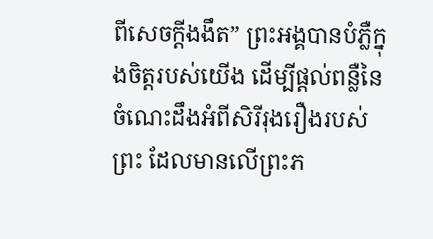ពីសេចក្ដីងងឹត” ព្រះអង្គបានបំភ្លឺក្នុងចិត្តរបស់យើង ដើម្បីផ្ដល់ពន្លឺនៃចំណេះដឹងអំពីសិរីរុងរឿងរបស់ព្រះ ដែលមានលើព្រះភ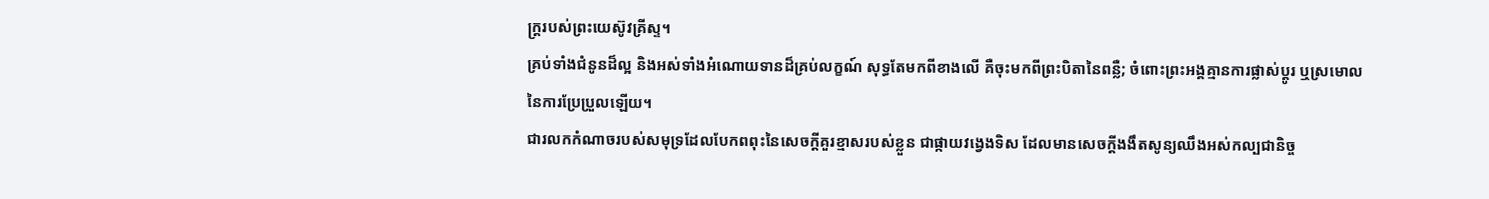ក្ត្ររបស់ព្រះយេស៊ូវគ្រីស្ទ។
គ្រប់ទាំងជំនូនដ៏ល្អ និងអស់ទាំងអំណោយទានដ៏គ្រប់លក្ខណ៍ សុទ្ធតែមកពីខាងលើ គឺចុះមកពីព្រះបិតានៃពន្លឺ; ចំពោះព្រះអង្គគ្មានការផ្លាស់ប្ដូរ ឬស្រមោលនៃការប្រែប្រួលឡើយ។
ជារលកកំណាចរបស់សមុទ្រដែលបែកពពុះនៃសេចក្ដីគួរខ្មាសរបស់ខ្លួន ជាផ្កាយវង្វេងទិស ដែលមានសេចក្ដីងងឹតសូន្យឈឹងអស់កល្បជានិច្ច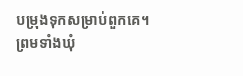បម្រុងទុកសម្រាប់ពួកគេ។
ព្រមទាំងឃុំ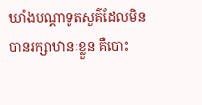ឃាំងបណ្ដាទូតសួគ៌ដែលមិនបានរក្សាឋានៈខ្លួន គឺបោះ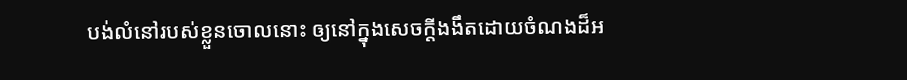បង់លំនៅរបស់ខ្លួនចោលនោះ ឲ្យនៅក្នុងសេចក្ដីងងឹតដោយចំណងដ៏អ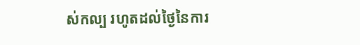ស់កល្ប រហូតដល់ថ្ងៃនៃការ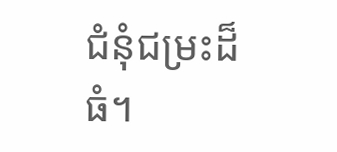ជំនុំជម្រះដ៏ធំ។